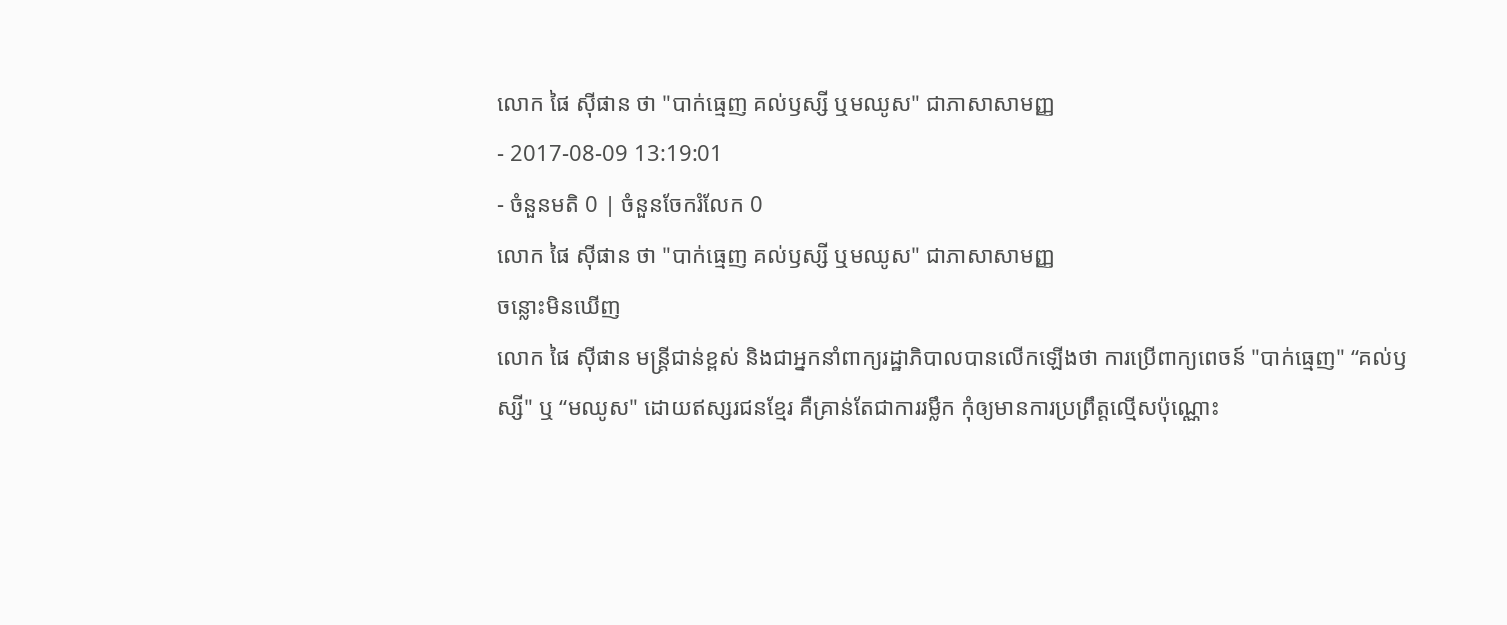លោក ផៃ ស៊ីផាន ថា "បាក់ធ្មេញ គល់ឫស្សី ឬមឈូស" ជាភាសាសាមញ្ញ
- 2017-08-09 13:19:01
- ចំនួនមតិ 0 | ចំនួនចែករំលែក 0
លោក ផៃ ស៊ីផាន ថា "បាក់ធ្មេញ គល់ឫស្សី ឬមឈូស" ជាភាសាសាមញ្ញ
ចន្លោះមិនឃើញ
លោក ផៃ ស៊ីផាន មន្ត្រីជាន់ខ្ពស់ និងជាអ្នកនាំពាក្យរដ្ឋាភិបាលបានលើកឡើងថា ការប្រើពាក្យពេចន៍ "បាក់ធ្មេញ" “គល់ឫស្សី" ឬ “មឈូស" ដោយឥស្សរជនខ្មែរ គឺគ្រាន់តែជាការរម្លឹក កុំឲ្យមានការប្រព្រឹត្តល្មើសប៉ុណ្ណោះ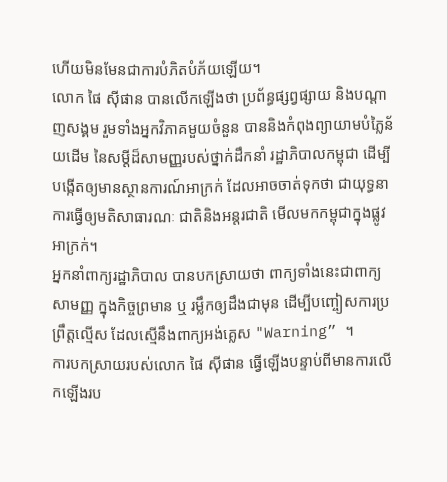ហើយមិនមែនជាការបំភិតបំភ័យឡើយ។
លោក ផៃ ស៊ីផាន បានលើកឡើងថា ប្រព័ន្ធផ្សព្វផ្សាយ និងបណ្ដាញសង្គម រួមទាំងអ្នកវិភាគមួយចំនួន បាននិងកំពុងព្យាយាមបំភ្លៃន័យដើម នៃសម្ដីដ៏សាមញ្ញរបស់ថ្នាក់ដឹកនាំ រដ្ឋាភិបាលកម្ពុជា ដើម្បីបង្កើតឲ្យមានស្ថានការណ៍អាក្រក់ ដែលអាចចាត់ទុកថា ជាយុទ្ធនាការធ្វើឲ្យមតិសាធារណៈ ជាតិនិងអន្តរជាតិ មើលមកកម្ពុជាក្នុងផ្លូវអាក្រក់។
អ្នកនាំពាក្យរដ្ឋាភិបាល បានបកស្រាយថា ពាក្យទាំងនេះជាពាក្យសាមញ្ញ ក្នុងកិច្ចព្រមាន ឬ រម្លឹកឲ្យដឹងជាមុន ដើម្បីបញ្ចៀសការប្រព្រឹត្តល្មើស ដែលស្មើនឹងពាក្យអង់គ្លេស "Warning” ។
ការបកស្រាយរបស់លោក ផៃ ស៊ីផាន ធ្វើឡើងបន្ទាប់ពីមានការលើកឡើងរប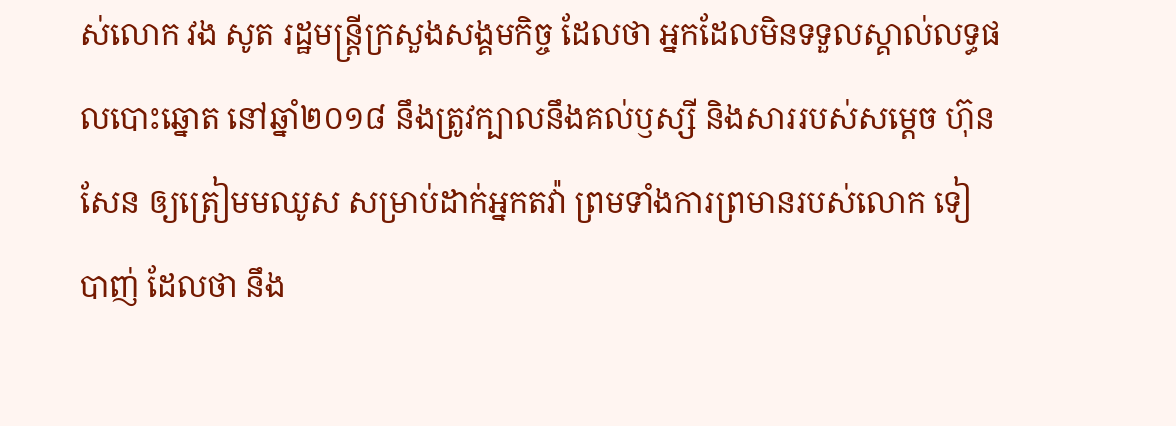ស់លោក វង សូត រដ្ឋមន្ត្រីក្រសួងសង្គមកិច្ច ដែលថា អ្នកដែលមិនទទួលស្គាល់លទ្ធផលបោះឆ្នោត នៅឆ្នាំ២០១៨ នឹងត្រូវក្បាលនឹងគល់ឫស្សី និងសាររបស់សម្ដេច ហ៊ុន សែន ឲ្យត្រៀមមឈូស សម្រាប់ដាក់អ្នកតវ៉ា ព្រមទាំងការព្រមានរបស់លោក ទៀ បាញ់ ដែលថា នឹង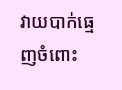វាយបាក់ធ្មេញចំពោះ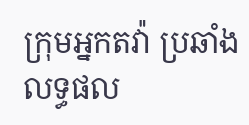ក្រុមអ្នកតវ៉ា ប្រឆាំងលទ្ធផល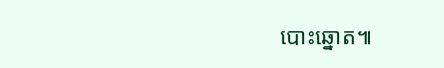បោះឆ្នោត៕